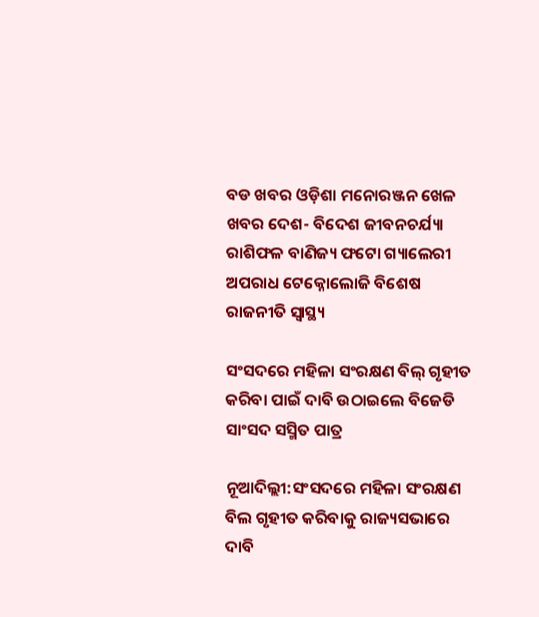ବଡ ଖବର ଓଡ଼ିଶା ମନୋରଞ୍ଜନ ଖେଳ ଖବର ଦେଶ- ବିଦେଶ ଜୀବନଚର୍ଯ୍ୟା ରାଶିଫଳ ବାଣିଜ୍ୟ ଫଟୋ ଗ୍ୟାଲେରୀ ଅପରାଧ ଟେକ୍ନୋଲୋଜି ବିଶେଷ ରାଜନୀତି ସ୍ଵାସ୍ଥ୍ୟ

ସଂସଦରେ ମହିଳା ସଂରକ୍ଷଣ ବିଲ୍ ଗୃହୀତ କରିବା ପାଇଁ ଦାବି ଉଠାଇଲେ ବିଜେଡି ସାଂସଦ ସସ୍ମିତ ପାତ୍ର

ନୂଆଦିଲ୍ଲୀ:ସଂସଦରେ ମହିଳା ସଂରକ୍ଷଣ ବିଲ ଗୃହୀତ କରିବାକୁ ରାଜ୍ୟସଭାରେ ଦାବି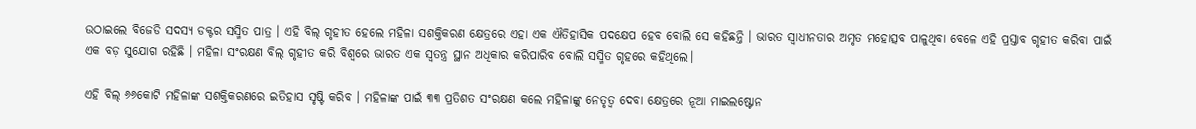ଉଠାଇଲେ ବିଜେଡି ସଦସ୍ୟ ଡକ୍ଟର ସସ୍ମିତ ପାତ୍ର । ଏହି ବିଲ୍ ଗୃହୀତ ହେଲେ ମହିଳା ସଶକ୍ତିକରଣ କ୍ଷେତ୍ରରେ ଏହା ଏକ ଐତିହାସିକ ପଦକ୍ଷେପ ହେବ ବୋଲି ସେ କହିଛନ୍ତି । ଭାରତ ସ୍ବାଧୀନତାର ଅମୃତ ମହୋତ୍ସବ ପାଳୁଥିବା ବେଳେ ଏହି ପ୍ରସ୍ତାବ ଗୃହୀତ କରିବା ପାଇଁ ଏକ ବଡ଼ ସୁଯୋଗ ରହିଛି । ମହିଳା ସଂରକ୍ଷଣ ବିଲ୍ ଗୃହୀତ କରି ବିଶ୍ବରେ ଭାରତ ଏକ ସ୍ବତନ୍ତ୍ର ସ୍ଥାନ ଅଧିକାର କରିପାରିବ ବୋଲି ସସ୍ମିତ ଗୃହରେ କହିଥିଲେ।

ଏହି ବିଲ୍ ୬୬କୋଟି ମହିଳାଙ୍କ ସଶକ୍ତିକରଣରେ ଇତିହାସ ସୃଷ୍ଟି କରିବ । ମହିଳାଙ୍କ ପାଇଁ ୩୩ ପ୍ରତିଶତ ସଂରକ୍ଷଣ କଲେ ମହିଳାଙ୍କୁ ନେତୃତ୍ବ ଦେବା କ୍ଷେତ୍ରରେ ନୂଆ ମାଇଲଷ୍ଟୋନ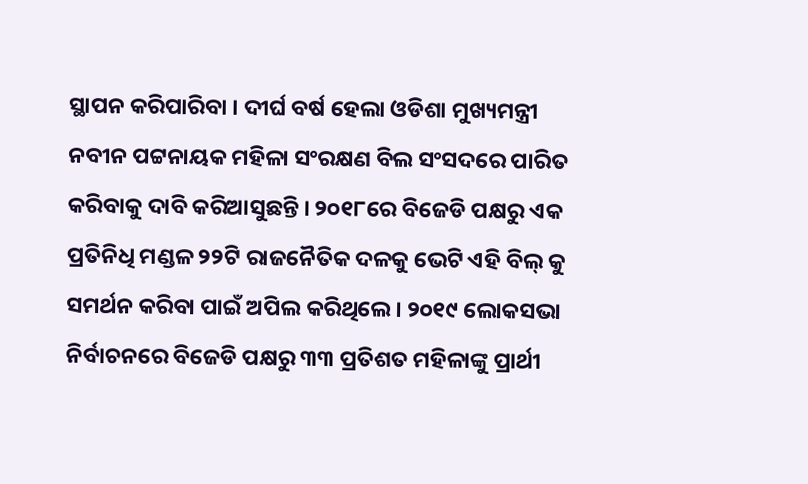ସ୍ଥାପନ କରିପାରିବା । ଦୀର୍ଘ ବର୍ଷ ହେଲା ଓଡିଶା ମୁଖ୍ୟମନ୍ତ୍ରୀ ନବୀନ ପଟ୍ଟନାୟକ ମହିଳା ସଂରକ୍ଷଣ ବିଲ ସଂସଦରେ ପାରିତ କରିବାକୁ ଦାବି କରିଆସୁଛନ୍ତି । ୨୦୧୮ରେ ବିଜେଡି ପକ୍ଷରୁ ଏକ ପ୍ରତିନିଧି ମଣ୍ଡଳ ୨୨ଟି ରାଜନୈତିକ ଦଳକୁ ଭେଟି ଏହି ବିଲ୍ କୁ ସମର୍ଥନ କରିବା ପାଇଁ ଅପିଲ କରିଥିଲେ । ୨୦୧୯ ଲୋକସଭା ନିର୍ବାଚନରେ ବିଜେଡି ପକ୍ଷରୁ ୩୩ ପ୍ରତିଶତ ମହିଳାଙ୍କୁ ପ୍ରାର୍ଥୀ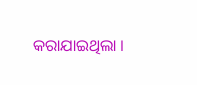କରାଯାଇଥିଲା ।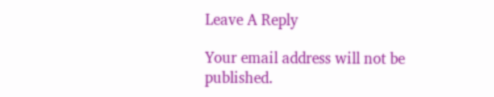Leave A Reply

Your email address will not be published.